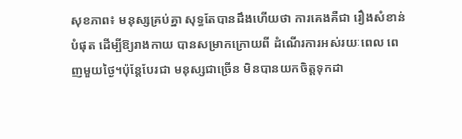សុខភាព៖ មនុស្សគ្រប់គ្នា សុទ្ធតែបានដឹងហើយថា ការគេងគឺជា រឿងសំខាន់បំផុត ដើម្បីឱ្យរាងកាយ បានសម្រាកក្រោយពី ដំណើរការអស់រយៈពេល ពេញមួយថ្ងៃ។ប៉ុន្តែបែរជា មនុស្សជាច្រើន មិនបានយកចិត្តទុកដា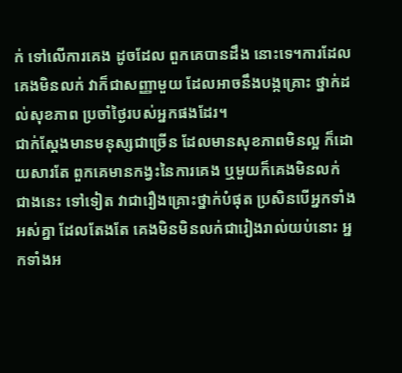ក់ ទៅលើការគេង ដូចដែល ពួកគេបានដឹង នោះទេ។ការដែលគេងមិនលក់ វាក៏ជាសញ្ញាមួយ ដែលអាចនឹងបង្កគ្រោះ ថ្នាក់ដល់សុខភាព ប្រចាំថ្ងៃរបស់អ្នកផងដែរ។
ជាក់ស្តែងមានមនុស្សជាច្រើន ដែលមានសុខភាពមិនល្អ ក៏ដោយសារតែ ពួកគេមានកង្វះនៃការគេង ឬមួយក៏គេងមិនលក់ ជាងនេះ ទៅទៀត វាជារឿងគ្រោះថ្នាក់បំផុត ប្រសិនបើអ្នកទាំងអស់គ្នា ដែលតែងតែ គេងមិនមិនលក់ជារៀងរាល់យប់នោះ អ្នកទាំងអ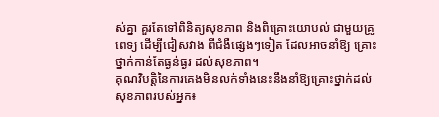ស់គ្នា គួរតែទៅពិនិត្យសុខភាព និងពិគ្រោះយោបល់ ជាមួយគ្រូពេទ្យ ដើម្បីជៀសវាង ពីជំងឺផ្សេងៗទៀត ដែលអាចនាំឱ្យ គ្រោះថ្នាក់កាន់តែធ្ងន់ធ្ងរ ដល់សុខភាព។
គុណវិបត្តិនៃការគេងមិនលក់ទាំងនេះនឹងនាំឱ្យគ្រោះថ្នាក់ដល់សុខភាពរបស់អ្នក៖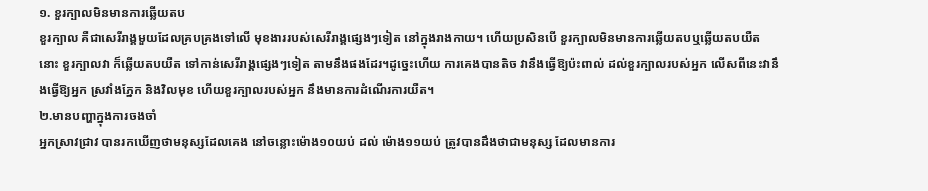១. ខួរក្បាលមិនមានការឆ្លើយតប
ខួរក្បាល គឺជាសេរីរាង្គមួយដែលគ្របគ្រងទៅលើ មុខងាររបស់សេរីរាង្គផ្សេងៗទៀត នៅក្នុងរាងកាយ។ ហើយប្រសិនបើ ខួរក្បាលមិនមានការឆ្លើយតបឬឆ្លើយតបយឺត នោះ ខួរក្បាលវា ក៏ឆ្លើយតបយឺត ទៅកាន់សេរីរាង្គផ្សេងៗទៀត តាមនឹងផងដែរ។ដូច្នេះហើយ ការគេងបានតិច វានឹងធ្វើឱ្យប៉ះពាល់ ដល់ខួរក្បាលរបស់អ្នក លើសពីនេះវានឹងធ្វើឱ្យអ្នក ស្រវាំងភ្នែក និងវិលមុខ ហើយខួរក្បាលរបស់អ្នក នឹងមានការដំណើរការយឺត។
២.មានបញ្ហាក្នុងការចងចាំ
អ្នកស្រាវជ្រាវ បានរកឃើញថាមនុស្សដែលគេង នៅចន្លោះម៉ោង១០យប់ ដល់ ម៉ោង១១យប់ ត្រូវបានដឹងថាជាមនុស្ស ដែលមានការ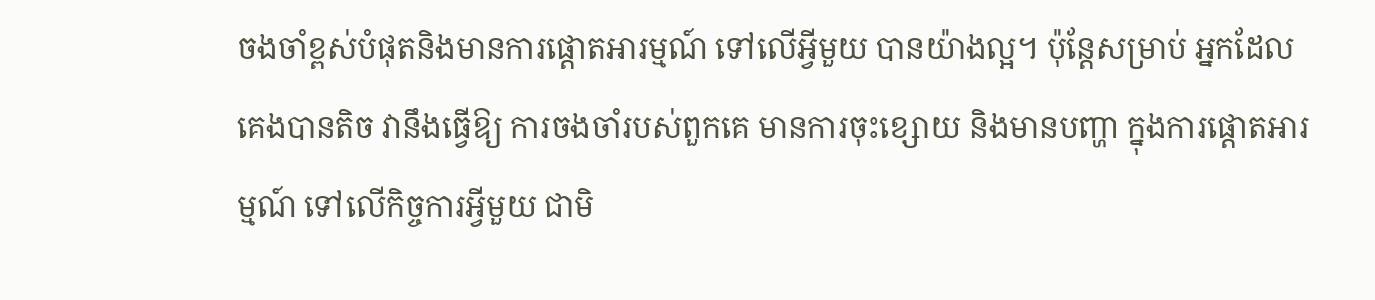ចងចាំខ្ពស់បំផុតនិងមានការផ្តោតអារម្មណ៍ ទៅលើអ្វីមួយ បានយ៉ាងល្អ។ ប៉ុន្តែសម្រាប់ អ្នកដែលគេងបានតិច វានឹងធ្វើឱ្យ ការចងចាំរបស់ពួកគេ មានការចុះខ្សោយ និងមានបញ្ហា ក្នុងការផ្តោតអារម្មណ៍ ទៅលើកិច្ចការអ្វីមួយ ជាមិ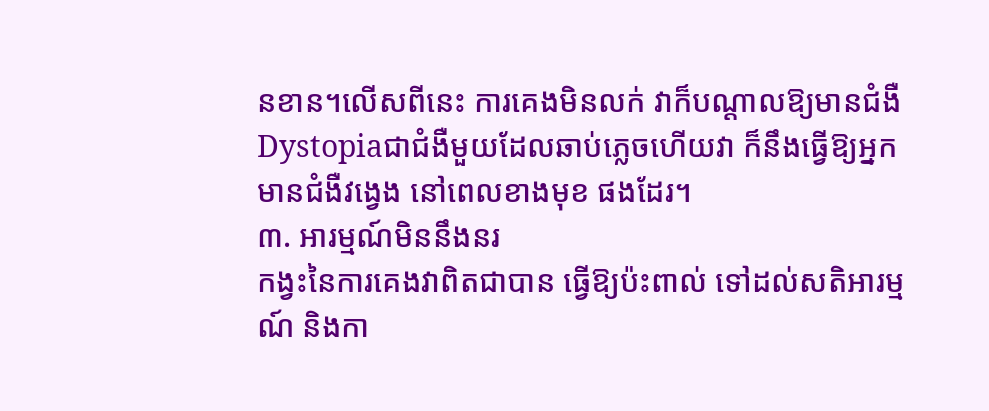នខាន។លើសពីនេះ ការគេងមិនលក់ វាក៏បណ្តាលឱ្យមានជំងឺ Dystopiaជាជំងឺមួយដែលឆាប់ភ្លេចហើយវា ក៏នឹងធ្វើឱ្យអ្នក មានជំងឺវង្វេង នៅពេលខាងមុខ ផងដែរ។
៣. អារម្មណ៍មិននឹងនរ
កង្វះនៃការគេងវាពិតជាបាន ធ្វើឱ្យប៉ះពាល់ ទៅដល់សតិអារម្មណ៍ និងកា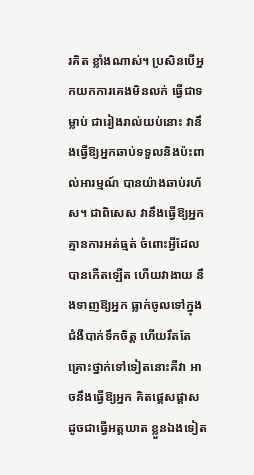រគិត ខ្លាំងណាស់។ ប្រសិនបើអ្នកយកការគេងមិនលក់ ធ្វើជាទម្លាប់ ជារៀងរាល់យប់នោះ វានឹងធ្វើឱ្យអ្នកឆាប់ទទួលនិងប៉ះពាល់អារម្មណ៍ បានយ៉ាងឆាប់រហ័ស។ ជាពិសេស វានឹងធ្វើឱ្យអ្នក គ្មានការអត់ធ្មត់ ចំពោះអ្វីដែលបានកើតឡើត ហើយវាងាយ នឹងទាញឱ្យអ្នក ធ្លាក់ចូលទៅក្នុង ជំងឺបាក់ទឹកចិត្ត ហើយរឹតតែ គ្រោះថ្នាក់ទៅទៀតនោះគឺវា អាចនឹងធ្វើឱ្យអ្នក គិតផ្តេសផ្តាស ដូចជាធ្វើអត្តឃាត ខ្លួនឯងទៀត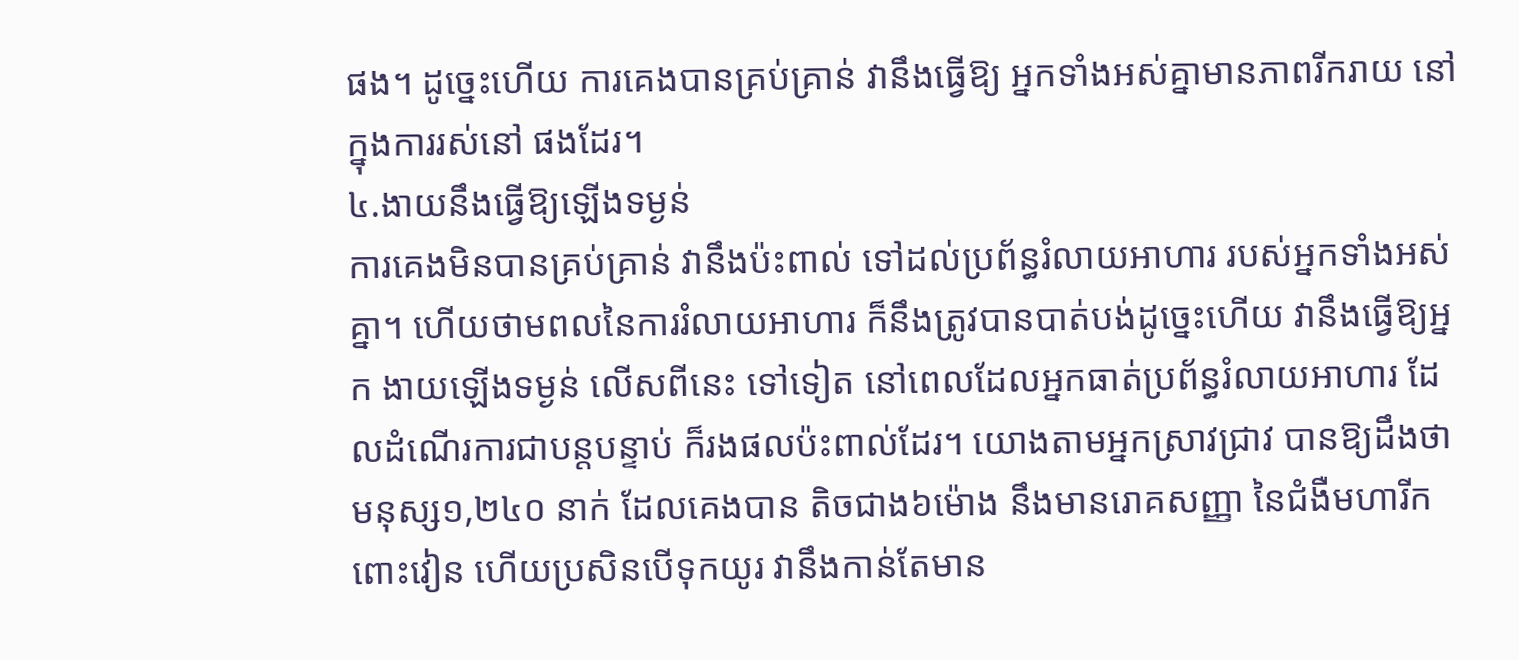ផង។ ដូច្នេះហើយ ការគេងបានគ្រប់គ្រាន់ វានឹងធ្វើឱ្យ អ្នកទាំងអស់គ្នាមានភាពរីករាយ នៅក្នុងការរស់នៅ ផងដែរ។
៤.ងាយនឹងធ្វើឱ្យឡើងទម្ងន់
ការគេងមិនបានគ្រប់គ្រាន់ វានឹងប៉ះពាល់ ទៅដល់ប្រព័ន្ធរំលាយអាហារ របស់អ្នកទាំងអស់គ្នា។ ហើយថាមពលនៃការរំលាយអាហារ ក៏នឹងត្រូវបានបាត់បង់ដូច្នេះហើយ វានឹងធ្វើឱ្យអ្នក ងាយឡើងទម្ងន់ លើសពីនេះ ទៅទៀត នៅពេលដែលអ្នកធាត់ប្រព័ន្ធរំលាយអាហារ ដែលដំណើរការជាបន្តបន្ទាប់ ក៏រងផលប៉ះពាល់ដែរ។ យោងតាមអ្នកស្រាវជ្រាវ បានឱ្យដឹងថាមនុស្ស១,២៤០ នាក់ ដែលគេងបាន តិចជាង៦ម៉ោង នឹងមានរោគសញ្ញា នៃជំងឺមហារីកពោះវៀន ហើយប្រសិនបើទុកយូរ វានឹងកាន់តែមាន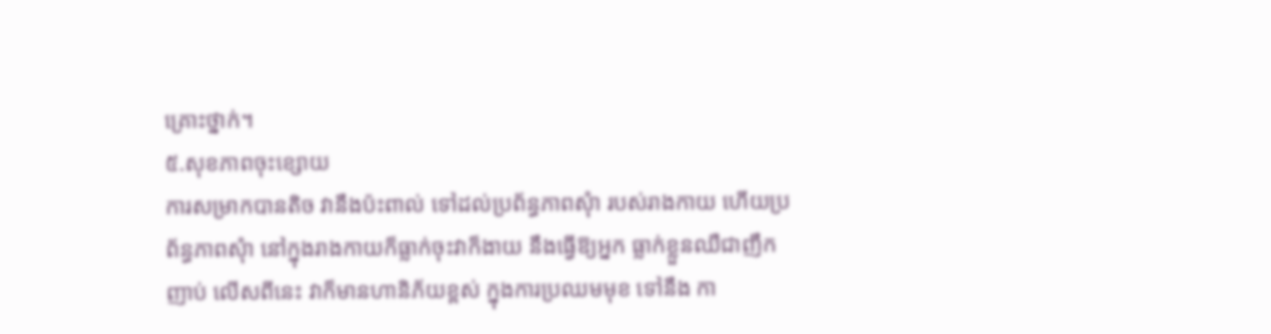គ្រោះថ្នាក់។
៥.សុខភាពចុះខ្សោយ
ការសម្រាកបានតិច វានឹងប៉ះពាល់ ទៅដល់ប្រព័ន្ធភាពសុំា របស់រាងកាយ ហើយប្រព័ន្ធភាពសុំា នៅក្នុងរាងកាយក៏ធ្លាក់ចុះវាក៏ងាយ នឹងធ្វើឱ្យអ្នក ធ្លាក់ខ្លួនឈឺជាញឹកញាប់ លើសពីនេះ វាក៏មានហានិភ័យខ្ពស់ ក្នុងការប្រឈមមុខ ទៅនឹង កា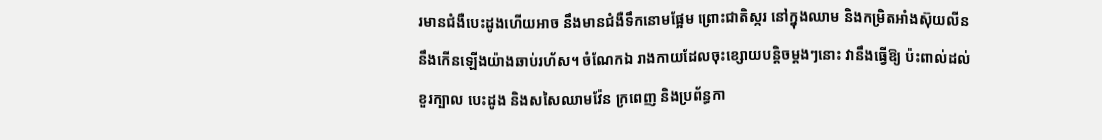រមានជំងឺបេះដូងហើយអាច នឹងមានជំងឺទឹកនោមផ្អែម ព្រោះជាតិស្ករ នៅក្នុងឈាម និងកម្រិតអាំងស៊ុយលីន នឹងកើនឡើងយ៉ាងឆាប់រហ័ស។ ចំណែកឯ រាងកាយដែលចុះខ្សោយបន្តិចម្តងៗនោះ វានឹងធ្វើឱ្យ ប៉ះពាល់ដល់ខួរក្បាល បេះដូង និងសសៃឈាមវ៉ែន ក្រពេញ និងប្រព័ន្ធកា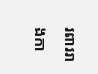រពាររាងកា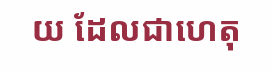យ ដែលជាហេតុ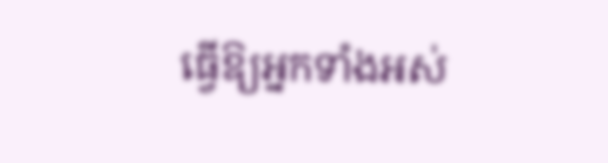ធ្វើឱ្យអ្នកទាំងអស់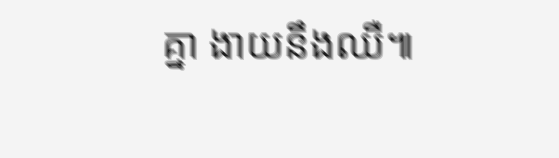គ្នា ងាយនឹងឈឺ៕